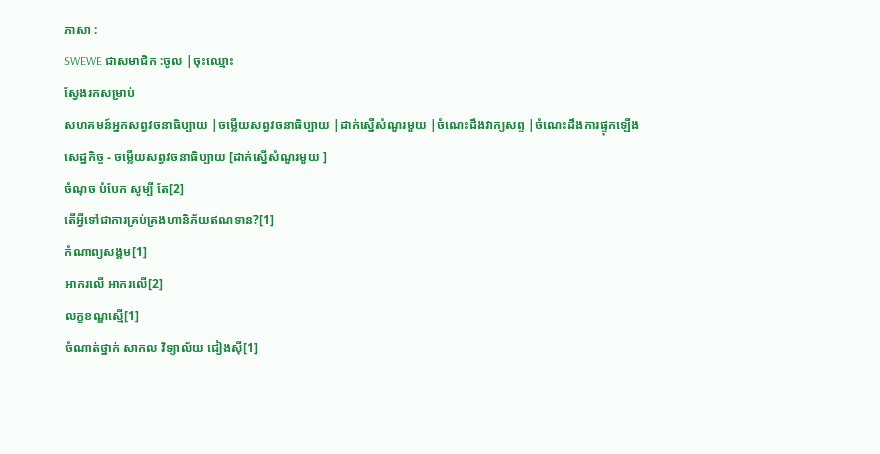ភាសា :
SWEWE ជាសមាជិក :ចូល |ចុះឈ្មោះ
ស្វែងរកសម្រាប់
សហគមន៍អ្នកសព្វវចនាធិប្បាយ |ចម្លើយសព្វវចនាធិប្បាយ |ដាក់ស្នើសំណួរមួយ |ចំណេះដឹងវាក្យសព្ទ |ចំណេះដឹងការផ្ទុកឡើង
សេដ្ឋកិច្ច - ចម្លើយសព្វវចនាធិប្បាយ [ដាក់ស្នើសំណួរមួយ ]
ចំណុច បំបែក សូម្បី តែ[2]
តើអ្វីទៅជាការគ្រប់គ្រងហានិភ័យឥណទាន?[1]
កំណាព្យសង្គម[1]
អាករលើ អាករលើ[2]
លក្ខខណ្ឌស្មើ[1]
ចំណាត់ថ្នាក់ សាកល វិទ្យាល័យ ជៀងស៊ី[1]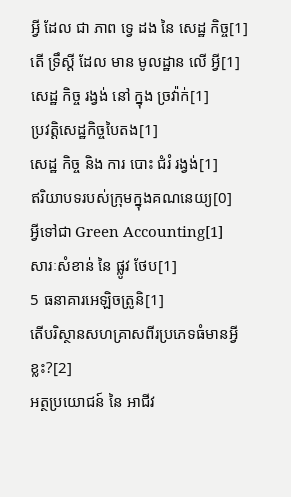អ្វី ដែល ជា ភាព ទ្វេ ដង នៃ សេដ្ឋ កិច្ច[1]
តើ ទ្រឹស្តី ដែល មាន មូលដ្ឋាន លើ អ្វី[1]
សេដ្ឋ កិច្ច រង្វង់ នៅ ក្នុង ច្រវ៉ាក់[1]
ប្រវត្តិសេដ្ឋកិច្ចបៃតង[1]
សេដ្ឋ កិច្ច និង ការ បោះ ជំរំ រង្វង់[1]
ឥរិយាបទរបស់ក្រុមក្នុងគណនេយ្យ[0]
អ្វីទៅជា Green Accounting[1]
សារៈសំខាន់ នៃ ផ្លូវ ថែប[1]
5 ធនាគារអេឡិចត្រូនិ[1]
តើបរិស្ថានសហគ្រាសពីរប្រភេទធំមានអ្វីខ្លះ?[2]
អត្ថប្រយោជន៍ នៃ អាជីវ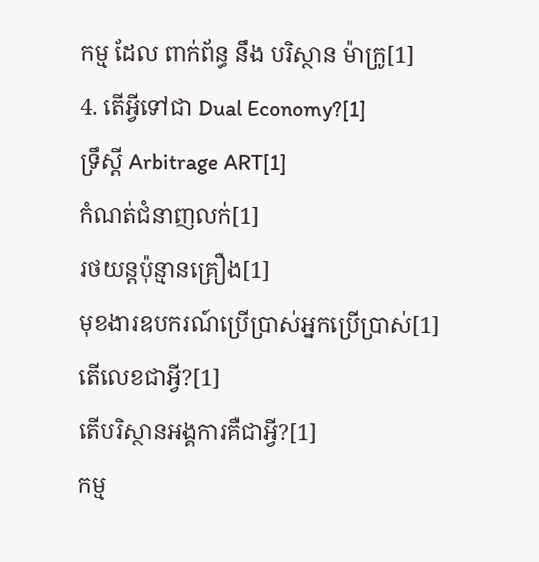កម្ម ដែល ពាក់ព័ន្ធ នឹង បរិស្ថាន ម៉ាក្រូ[1]
4. តើអ្វីទៅជា Dual Economy?[1]
ទ្រឹស្តី Arbitrage ART[1]
កំណត់ជំនាញលក់[1]
រថយន្តប៉ុន្មានគ្រឿង[1]
មុខងារឧបករណ៍ប្រើប្រាស់អ្នកប្រើប្រាស់[1]
តើលេខជាអ្វី?[1]
តើបរិស្ថានអង្គការគឺជាអ្វី?[1]
កម្ម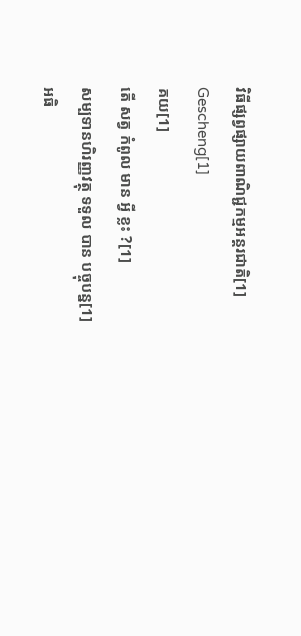វិធីផ្សព្វផ្សាយពាណិជ្ជកម្មអន្តរជាតិ[1]
Gescheng[1]
គយ[1]
តើ សត្វ កំពូល មាន អ្វី ខ្លះ ?[1]
សម្បទានហិរញ្ញវត្ថុ ទទួល បាន បច្ចុបន្ន[1]
អធិ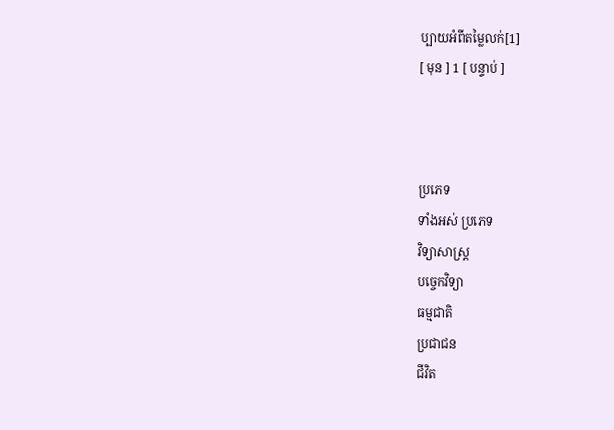ប្បាយអំពីតម្លៃលក់[1]
[ មុន ] 1 [ បន្ទាប់ ]



ប្រភេទ
ទាំងអស់ ប្រភេទ
វិទ្យាសាស្រ្ត
បច្ចេកវិទ្យា
ធម្មជាតិ
ប្រជាជន
ជីវិត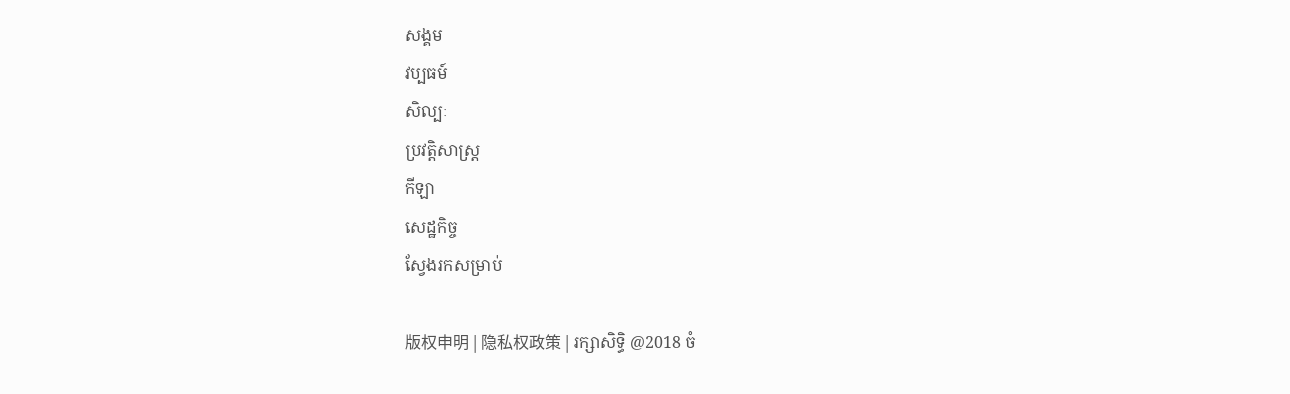សង្គម
វប្បធម៍
សិល្បៈ
ប្រវត្តិសាស្រ្ត
កីឡា
សេដ្ឋកិច្ច
ស្វែងរកសម្រាប់

版权申明 | 隐私权政策 | រក្សាសិទ្ធិ @2018 ចំ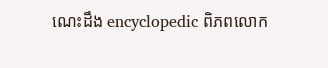ណេះដឹង encyclopedic ពិភពលោក